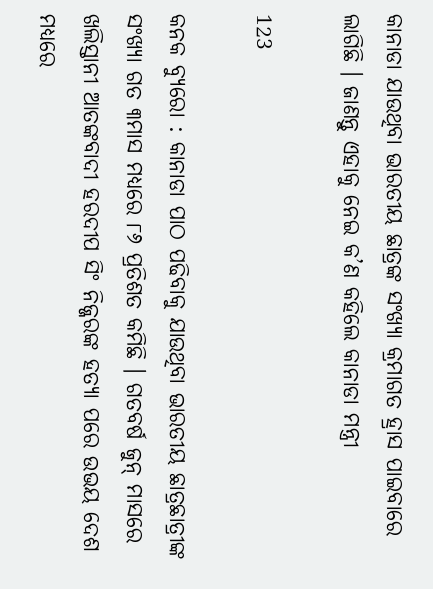କାନାଡା ଯାଉଥିବା ଭାରତୀୟ ଛାତ୍ରଙ୍କ ସଂଖ୍ୟା କ୍ରମାଗତ ହ୍ରାସ ପାଇବାରେ ଲାଗିଛି । ଜାଣନ୍ତୁ ଏହାକୁ ନେଇ କ’ଣ କହିଲେ କାନାଡା ମନ୍ତ୍ରୀ

123

କନକ ବ୍ୟୁରୋ : କାନାଡା ପାଠ ପଢିବାକୁ ଯାଉଥିବା ଭାରତୀୟ ଛାତ୍ରଛାତ୍ରୀଙ୍କ ସଂଖ୍ୟା ଗତ ୩ମାସ ମଧ୍ୟରେ ୮୬ ପ୍ରତିଶତ କମିଛି । ଗତବର୍ଷ ଜୁନ୍ ମାସରେ ଖଲିସ୍ତାନୀ ଆତଙ୍କବାଦୀ ହରଦୀପ ସିଂ ନିଜ୍ଜରଙ୍କ ହତ୍ୟା ପରେ ଉଭୟ ଦେଶ ମଧ୍ୟରେ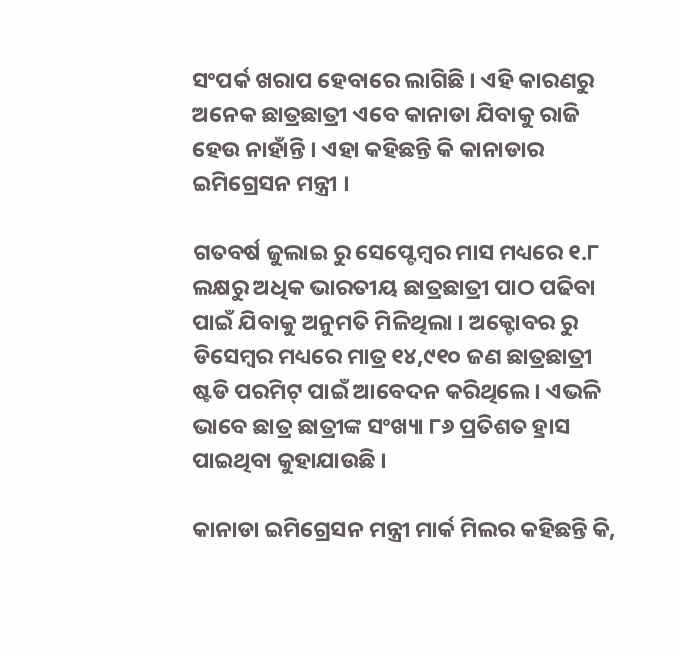ସଂପର୍କ ଖରାପ ହେବାରେ ଲାଗିଛି । ଏହି କାରଣରୁ ଅନେକ ଛାତ୍ରଛାତ୍ରୀ ଏବେ କାନାଡା ଯିବାକୁ ରାଜି ହେଉ ନାହାଁନ୍ତି । ଏହା କହିଛନ୍ତି କି କାନାଡାର ଇମିଗ୍ରେସନ ମନ୍ତ୍ରୀ ।

ଗତବର୍ଷ ଜୁଲାଇ ରୁ ସେପ୍ଟେମ୍ବର ମାସ ମଧ୍ୟରେ ୧.୮ ଲକ୍ଷରୁ ଅଧିକ ଭାରତୀୟ ଛାତ୍ରଛାତ୍ରୀ ପାଠ ପଢିବା ପାଇଁ ଯିବାକୁ ଅନୁମତି ମିଳିଥିଲା । ଅକ୍ଟୋବର ରୁ ଡିସେମ୍ବର ମଧ୍ୟରେ ମାତ୍ର ୧୪,୯୧୦ ଜଣ ଛାତ୍ରଛାତ୍ରୀ ଷ୍ଟଡି ପରମିଟ୍ ପାଇଁ ଆବେଦନ କରିଥିଲେ । ଏଭଳି ଭାବେ ଛାତ୍ର ଛାତ୍ରୀଙ୍କ ସଂଖ୍ୟା ୮୬ ପ୍ରତିଶତ ହ୍ରାସ ପାଇଥିବା କୁହାଯାଉଛି ।

କାନାଡା ଇମିଗ୍ରେସନ ମନ୍ତ୍ରୀ ମାର୍କ ମିଲର କହିଛନ୍ତି କି,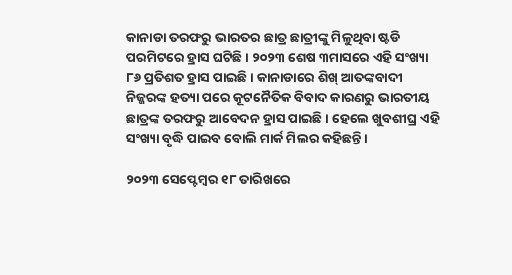କାନାଡା ତରଫରୁ ଭାରତର ଛାତ୍ର ଛାତ୍ରୀଙ୍କୁ ମିଳୁଥିବା ଷ୍ଟଡି ପରମିଟରେ ହ୍ରାସ ଘଟିଛି । ୨୦୨୩ ଶେଷ ୩ମାସରେ ଏହି ସଂଖ୍ୟା ୮୬ ପ୍ରତିଶତ ହ୍ରାସ ପାଇଛି । କାନାଡାରେ ଶିଖ୍ ଆତଙ୍କବାଦୀ ନିଜ୍ଜରଙ୍କ ହତ୍ୟା ପରେ କୂଟନୈତିକ ବିବାଦ କାରଣରୁ ଭାରତୀୟ ଛାତ୍ରଙ୍କ ତରଫରୁ ଆବେଦନ ହ୍ରାସ ପାଇଛି । ହେଲେ ଖୁବଶୀଘ୍ର ଏହି ସଂଖ୍ୟା ବୃଦ୍ଧି ପାଇବ ବୋଲି ମାର୍କ ମିଲର କହିଛନ୍ତି ।

୨୦୨୩ ସେପ୍ଟେମ୍ବର ୧୮ ତାରିଖରେ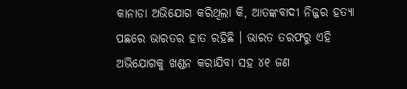କାନାଡା ଅଭିଯୋଗ କରିଥିଲା କି, ଆତଙ୍କବାଦୀ ନିଜ୍ଜର ହତ୍ୟା ପଛରେ ଭାରତର ହାତ ରହିଛି । ଭାରତ ତରଫରୁ ଏହି ଅଭିଯୋଗକୁ ଖଣ୍ଡନ କରାଯିବା ସହ ୪୧ ଜଣ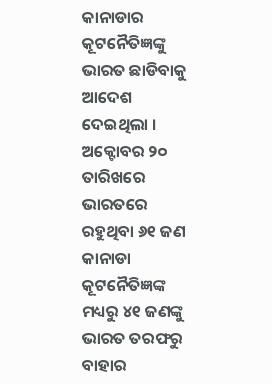କାନାଡାର କୂଟନୈତିଜ୍ଞଙ୍କୁ ଭାରତ ଛାଡିବାକୁ ଆଦେଶ ଦେଇଥିଲା । ଅକ୍ଟୋବର ୨୦ ତାରିଖରେ ଭାରତରେ ରହୁଥିବା ୬୧ ଜଣ କାନାଡା କୂଟନୈତିଜ୍ଞଙ୍କ ମଧ୍ୟରୁ ୪୧ ଜଣଙ୍କୁ ଭାରତ ତରଫରୁ ବାହାର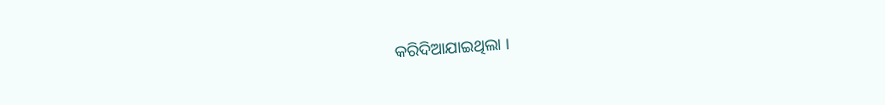କରିଦିଆଯାଇଥିଲା ।